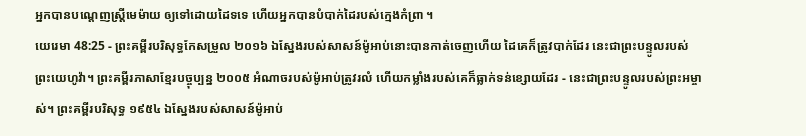អ្នកបានបណ្តេញស្ត្រីមេម៉ាយ ឲ្យទៅដោយដៃទទេ ហើយអ្នកបានបំបាក់ដៃរបស់ក្មេងកំព្រា ។
យេរេមា 48:25 - ព្រះគម្ពីរបរិសុទ្ធកែសម្រួល ២០១៦ ឯស្នែងរបស់សាសន៍ម៉ូអាប់នោះបានកាត់ចេញហើយ ដៃគេក៏ត្រូវបាក់ដែរ នេះជាព្រះបន្ទូលរបស់ព្រះយេហូវ៉ា។ ព្រះគម្ពីរភាសាខ្មែរបច្ចុប្បន្ន ២០០៥ អំណាចរបស់ម៉ូអាប់ត្រូវរលំ ហើយកម្លាំងរបស់គេក៏ធ្លាក់ទន់ខ្សោយដែរ - នេះជាព្រះបន្ទូលរបស់ព្រះអម្ចាស់។ ព្រះគម្ពីរបរិសុទ្ធ ១៩៥៤ ឯស្នែងរបស់សាសន៍ម៉ូអាប់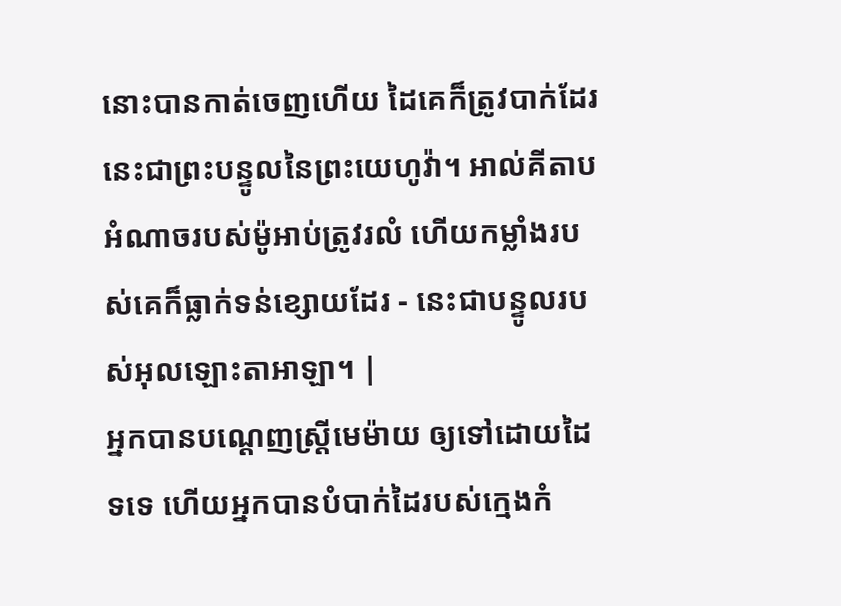នោះបានកាត់ចេញហើយ ដៃគេក៏ត្រូវបាក់ដែរ នេះជាព្រះបន្ទូលនៃព្រះយេហូវ៉ា។ អាល់គីតាប អំណាចរបស់ម៉ូអាប់ត្រូវរលំ ហើយកម្លាំងរបស់គេក៏ធ្លាក់ទន់ខ្សោយដែរ - នេះជាបន្ទូលរបស់អុលឡោះតាអាឡា។ |
អ្នកបានបណ្តេញស្ត្រីមេម៉ាយ ឲ្យទៅដោយដៃទទេ ហើយអ្នកបានបំបាក់ដៃរបស់ក្មេងកំ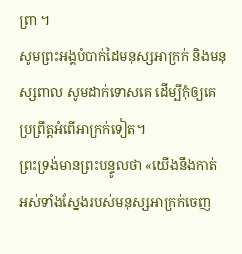ព្រា ។
សូមព្រះអង្គបំបាក់ដៃមនុស្សអាក្រក់ និងមនុស្សពាល សូមដាក់ទោសគេ ដើម្បីកុំឲ្យគេប្រព្រឹត្តអំពើអាក្រក់ទៀត។
ព្រះទ្រង់មានព្រះបន្ទូលថា «យើងនឹងកាត់ អស់ទាំងស្នែងរបស់មនុស្សអាក្រក់ចេញ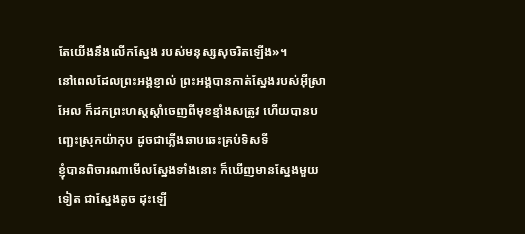តែយើងនឹងលើកស្នែង របស់មនុស្សសុចរិតឡើង»។
នៅពេលដែលព្រះអង្គខ្ញាល់ ព្រះអង្គបានកាត់ស្នែងរបស់អ៊ីស្រាអែល ក៏ដកព្រះហស្តស្តាំចេញពីមុខខ្មាំងសត្រូវ ហើយបានបញ្ឆេះស្រុកយ៉ាកុប ដូចជាភ្លើងឆាបឆេះគ្រប់ទិសទី
ខ្ញុំបានពិចារណាមើលស្នែងទាំងនោះ ក៏ឃើញមានស្នែងមួយទៀត ជាស្នែងតូច ដុះឡើ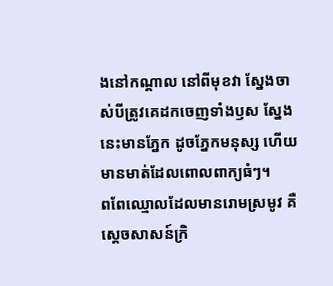ងនៅកណ្ដាល នៅពីមុខវា ស្នែងចាស់បីត្រូវគេដកចេញទាំងឫស ស្នែងនេះមានភ្នែក ដូចភ្នែកមនុស្ស ហើយមានមាត់ដែលពោលពាក្យធំៗ។
ពពែឈ្មោលដែលមានរោមស្រមូវ គឺស្តេចសាសន៍ក្រិ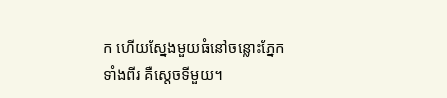ក ហើយស្នែងមួយធំនៅចន្លោះភ្នែកទាំងពីរ គឺស្តេចទីមួយ។